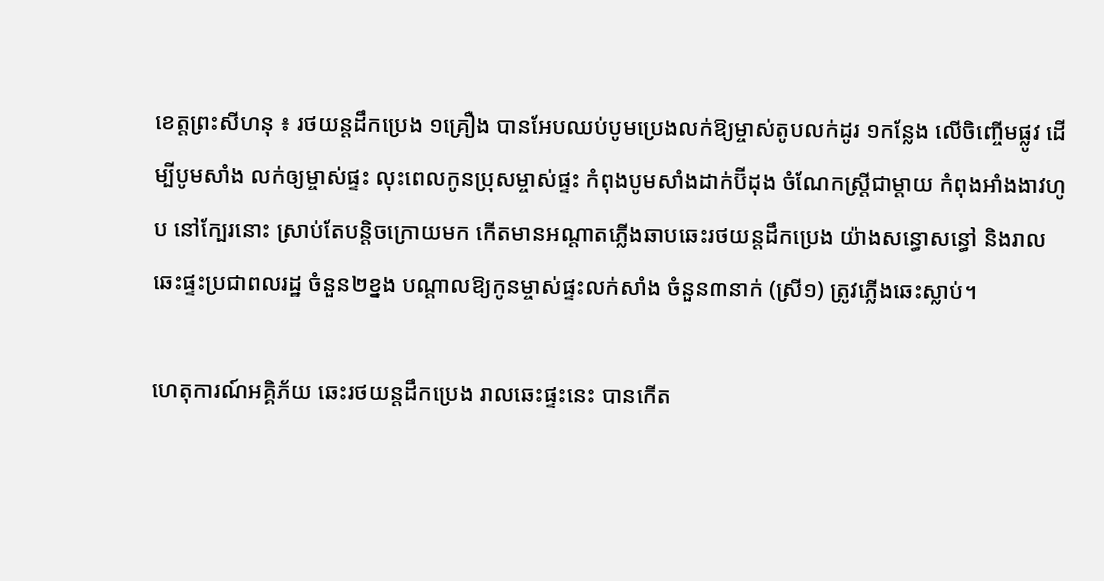ខេត្តព្រះសីហនុ ៖ រថយន្តដឹកប្រេង ១គ្រឿង បានអែបឈប់បូមប្រេងលក់ឱ្យម្ចាស់តូបលក់ដូរ ១កន្លែង លើចិញ្ចើមផ្លូវ ដើម្បីបូមសាំង លក់ឲ្យម្ចាស់ផ្ទះ លុះពេលកូនប្រុសម្ចាស់ផ្ទះ កំពុងបូមសាំងដាក់ប៊ីដុង ចំណែកស្ត្រីជាម្តាយ កំពុងអាំងងាវហូប នៅក្បែរនោះ ស្រាប់តែបន្តិចក្រោយមក កើតមានអណ្តាតភ្លើងឆាបឆេះរថយន្តដឹកប្រេង យ៉ាងសន្ធោសន្ធៅ និងរាលឆេះផ្ទះប្រជាពលរដ្ឋ ចំនួន២ខ្នង បណ្តាលឱ្យកូនម្ចាស់ផ្ទះលក់សាំង ចំនួន៣នាក់ (ស្រី១) ត្រូវភ្លើងឆេះស្លាប់។

ហេតុការណ៍អគ្គិភ័យ ឆេះរថយន្តដឹកប្រេង រាលឆេះផ្ទះនេះ បានកើត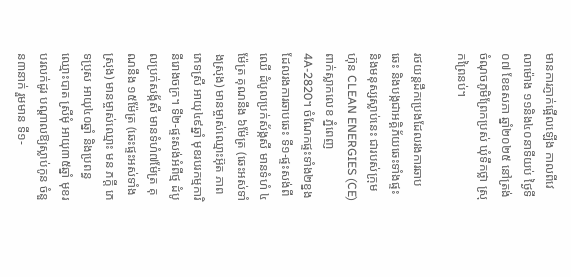មានការភ្ញាក់ផ្អើលឡើង កាលពីវេលាម៉ោង ១១និង៤០នាទីយប់ ថ្ងៃទី០៧ ខែឧសភា ឆ្នាំ២០២៥ នៅត្រង់ចំណុចភូមិព្រែកប្រស់ ឃុំទឹកថ្លា ស្រុកព្រៃនប់។

រថយន្តដឹកប្រេងដែលរងការឆាបឆេះ និងបង្កជាអគ្គិភ័យឆេះទាំងផ្ទះ និងមនុស្សស្លាប់នេះ ជារបស់ក្រុមហ៊ុន CLEAN ENERGIES (CE) ពាក់ស្លាកលេខ ភ្នំពេញ 4A-2820។ ចំណែកផ្ទះទាំង២ខ្នងដែលរងការឆាបឆេះ ទី១-ផ្ទះសង់ពីឈើ ដំបូលប្រក់ស័ង្កសី មានទំហំ ៤ម៉ែត្រ គុណនឹង ៦ម៉ែត្រ (ឆេះអស់ទាំងស្រុង) មានម្ចាស់ឈ្មោះអ៊ុត ភាព ភេទស្រី អាយុ៤៩ឆ្នាំ មុខរបរកម្មការិនីរោងចក្រ។ ទី២-ផ្ទះសង់អំពីថ្ម ដំបូលប្រក់សង្ក័សី មានទំហំ៧ម៉ែត្រ គុណនឹង ១៥ម៉ែត្រ (ឆេះផ្ទះអស់ទាំងស្រុង) មានម្ចាស់ឈ្មោះ មន ភក្តី ភេទប្រុស អាយុ៤០ឆ្នាំ និងប្រពន្ធឈ្មោះបាត ស្រីមុំ អាយុ៣៥ឆ្នាំ មុខរបរលក់ដូរ បណ្តាលឱ្យស្លាប់កូន ចំនួន៣នាក់ រួមមាន ទី១-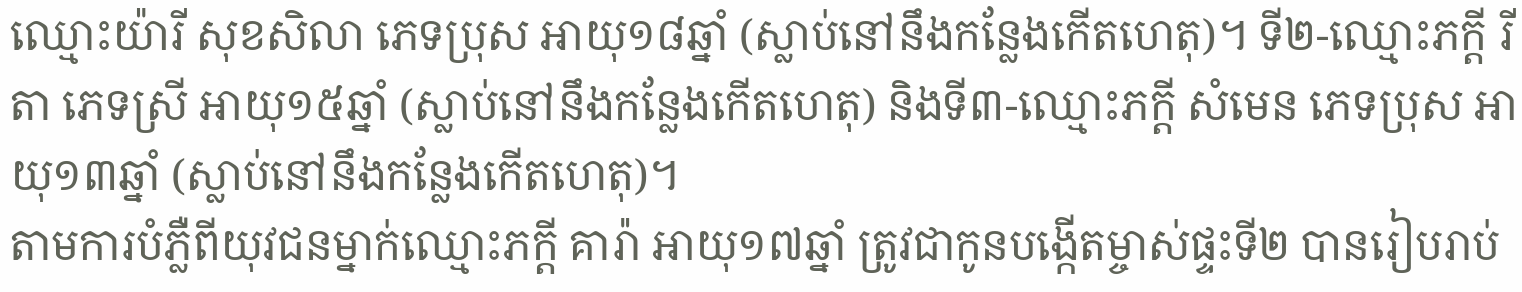ឈ្មោះយ៉ារី សុខសិលា ភេទប្រុស អាយុ១៨ឆ្នាំ (ស្លាប់នៅនឹងកន្លែងកើតហេតុ)។ ទី២-ឈ្មោះភក្តី រីតា ភេទស្រី អាយុ១៥ឆ្នាំ (ស្លាប់នៅនឹងកន្លែងកើតហេតុ) និងទី៣-ឈ្មោះភក្តី សំមេន ភេទប្រុស អាយុ១៣ឆ្នាំ (ស្លាប់នៅនឹងកន្លែងកើតហេតុ)។
តាមការបំភ្លឺពីយុវជនម្នាក់ឈ្មោះភក្តី គារ៉ា អាយុ១៧ឆ្នាំ ត្រូវជាកូនបង្កើតម្ចាស់ផ្ទះទី២ បានរៀបរាប់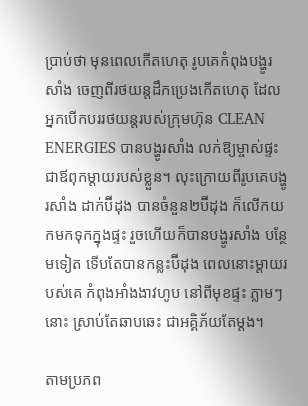ប្រាប់ថា មុនពេលកើតហេតុ រូបគេកំពុងបង្ហូរសាំង ចេញពីរថយន្តដឹកប្រេងកើតហេតុ ដែលអ្នកបើកបររថយន្តរបស់ក្រុមហ៊ុន CLEAN ENERGIES បានបង្ហូរសាំង លក់ឱ្យម្ចាស់ផ្ទះ ជាឪពុកម្តាយរបស់ខ្លួន។ លុះក្រោយពីរូបគេបង្ហូរសាំង ដាក់ប៊ីដុង បានចំនួន២ប៊ីដុង ក៏លើកយកមកទុកក្នុងផ្ទះ រួចហើយក៏បានបង្ហូរសាំង បន្ថែមទៀត ទើបតែបានកន្លះប៊ីដុង ពេលនោះម្តាយរបស់គេ កំពុងអាំងងាវហូប នៅពីមុខផ្ទះ ភ្លាមៗនោះ ស្រាប់តែឆាបឆេះ ជាអគ្គិភ័យតែម្តង។

តាមប្រភព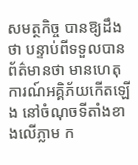សមត្ថកិច្ច បានឱ្យដឹងថា បន្ទាប់ពីទទួលបានព័ត៌មានថា មានហេតុការណ៍អគ្គិភ័យកើតឡើង នៅចំណុចទីតាំងខាងលើភ្លាម ក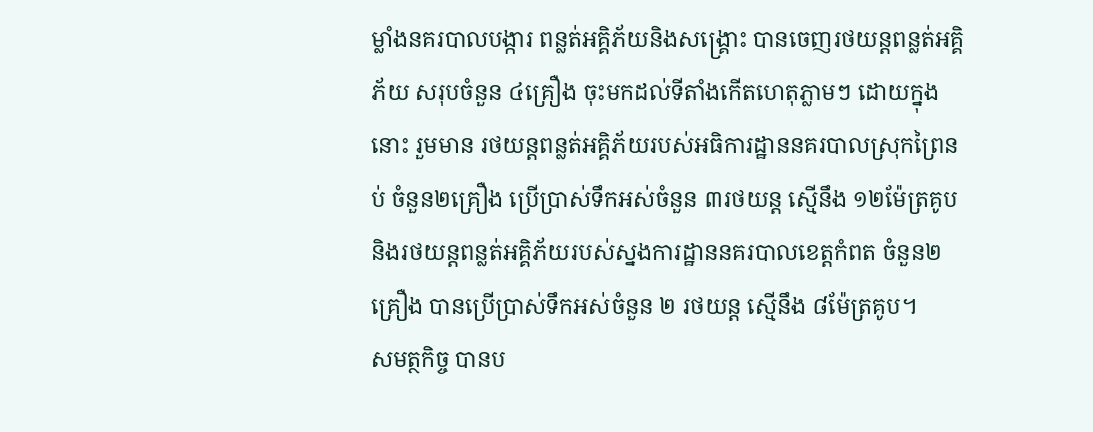ម្លាំងនគរបាលបង្ការ ពន្លត់អគ្គិភ័យនិងសង្គ្រោះ បានចេញរថយន្តពន្លត់អគ្គិភ័យ សរុបចំនួន ៤គ្រឿង ចុះមកដល់ទីតាំងកើតហេតុភ្លាមៗ ដោយក្នុងនោះ រួមមាន រថយន្តពន្លត់អគ្គិភ័យរបស់អធិការដ្ឋាននគរបាលស្រុកព្រៃនប់ ចំនួន២គ្រឿង ប្រើប្រាស់ទឹកអស់ចំនួន ៣រថយន្ត ស្មើនឹង ១២ម៉ែត្រគូប និងរថយន្តពន្លត់អគ្គិភ័យរបស់ស្នងការដ្ឋាននគរបាលខេត្តកំពត ចំនួន២គ្រឿង បានប្រើប្រាស់ទឹកអស់ចំនួន ២ រថយន្ត ស្មើនឹង ៨ម៉ែត្រគូប។
សមត្ថកិច្ច បានប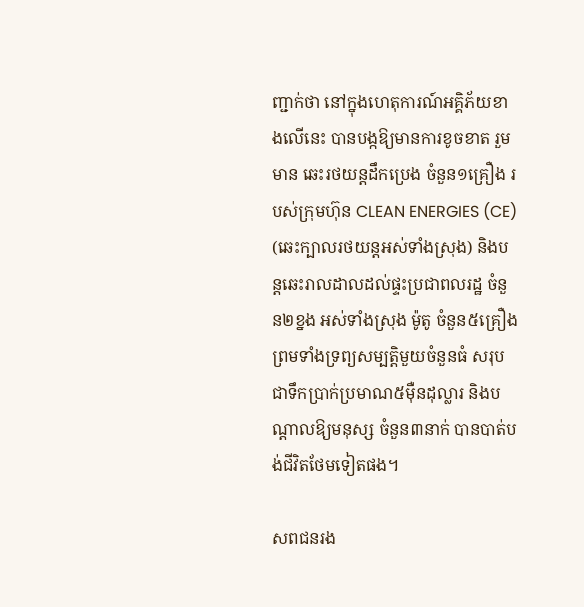ញ្ជាក់ថា នៅក្នុងហេតុការណ៍អគ្គិភ័យខាងលើនេះ បានបង្កឱ្យមានការខូចខាត រួមមាន ឆេះរថយន្តដឹកប្រេង ចំនួន១គ្រឿង របស់ក្រុមហ៊ុន CLEAN ENERGIES (CE) (ឆេះក្បាលរថយន្តអស់ទាំងស្រុង) និងបន្តឆេះរាលដាលដល់ផ្ទះប្រជាពលរដ្ឋ ចំនួន២ខ្នង អស់ទាំងស្រុង ម៉ូតូ ចំនួន៥គ្រឿង ព្រមទាំងទ្រព្យសម្បត្តិមួយចំនួនធំ សរុបជាទឹកប្រាក់ប្រមាណ៥ម៉ឺនដុល្លារ និងបណ្តាលឱ្យមនុស្ស ចំនួន៣នាក់ បានបាត់បង់ជីវិតថែមទៀតផង។

សពជនរង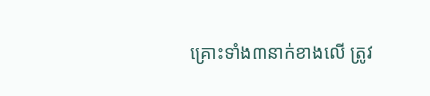គ្រោះទាំង៣នាក់ខាងលើ ត្រូវ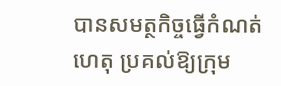បានសមត្ថកិច្ចធ្វើកំណត់ហេតុ ប្រគល់ឱ្យក្រុម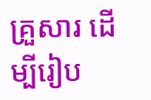គ្រួសារ ដើម្បីរៀប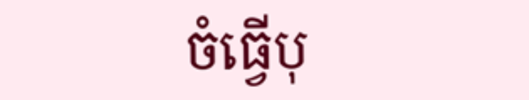ចំធ្វើបុ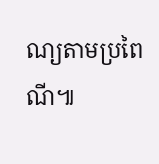ណ្យតាមប្រពៃណី៕